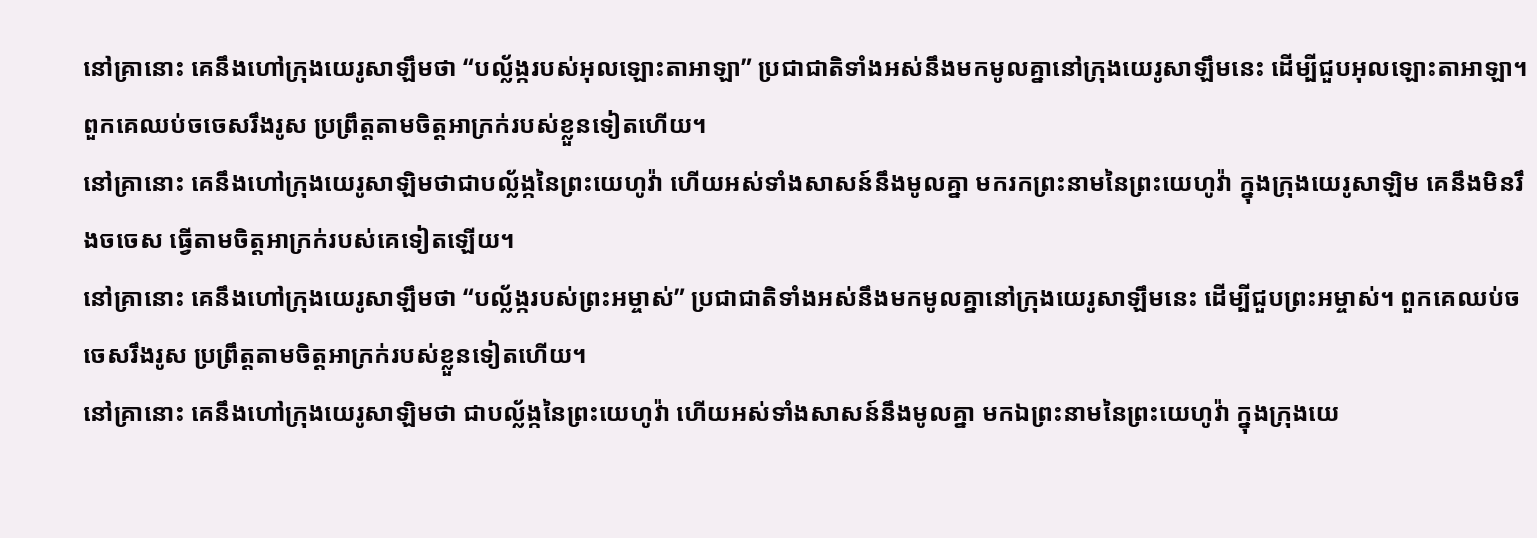នៅគ្រានោះ គេនឹងហៅក្រុងយេរូសាឡឹមថា “បល្ល័ង្ករបស់អុលឡោះតាអាឡា” ប្រជាជាតិទាំងអស់នឹងមកមូលគ្នានៅក្រុងយេរូសាឡឹមនេះ ដើម្បីជួបអុលឡោះតាអាឡា។ ពួកគេឈប់ចចេសរឹងរូស ប្រព្រឹត្តតាមចិត្តអាក្រក់របស់ខ្លួនទៀតហើយ។
នៅគ្រានោះ គេនឹងហៅក្រុងយេរូសាឡិមថាជាបល្ល័ង្កនៃព្រះយេហូវ៉ា ហើយអស់ទាំងសាសន៍នឹងមូលគ្នា មករកព្រះនាមនៃព្រះយេហូវ៉ា ក្នុងក្រុងយេរូសាឡិម គេនឹងមិនរឹងចចេស ធ្វើតាមចិត្តអាក្រក់របស់គេទៀតឡើយ។
នៅគ្រានោះ គេនឹងហៅក្រុងយេរូសាឡឹមថា “បល្ល័ង្ករបស់ព្រះអម្ចាស់” ប្រជាជាតិទាំងអស់នឹងមកមូលគ្នានៅក្រុងយេរូសាឡឹមនេះ ដើម្បីជួបព្រះអម្ចាស់។ ពួកគេឈប់ចចេសរឹងរូស ប្រព្រឹត្តតាមចិត្តអាក្រក់របស់ខ្លួនទៀតហើយ។
នៅគ្រានោះ គេនឹងហៅក្រុងយេរូសាឡិមថា ជាបល្ល័ង្កនៃព្រះយេហូវ៉ា ហើយអស់ទាំងសាសន៍នឹងមូលគ្នា មកឯព្រះនាមនៃព្រះយេហូវ៉ា ក្នុងក្រុងយេ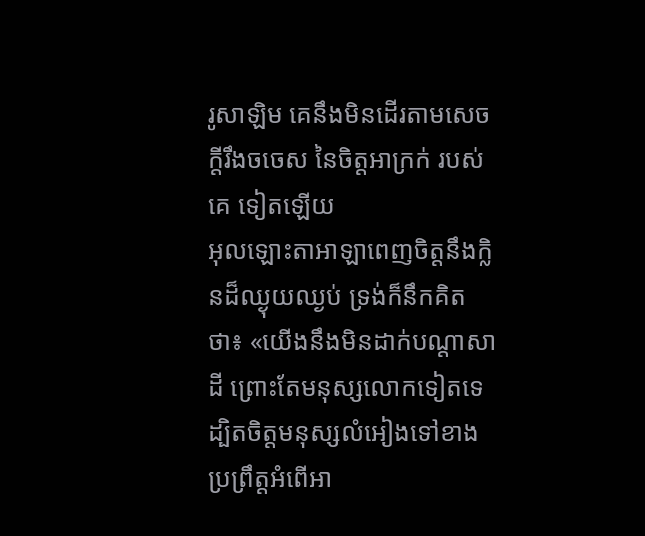រូសាឡិម គេនឹងមិនដើរតាមសេចក្ដីរឹងចចេស នៃចិត្តអាក្រក់ របស់គេ ទៀតឡើយ
អុលឡោះតាអាឡាពេញចិត្តនឹងក្លិនដ៏ឈ្ងុយឈ្ងប់ ទ្រង់ក៏នឹកគិតថា៖ «យើងនឹងមិនដាក់បណ្តាសាដី ព្រោះតែមនុស្សលោកទៀតទេ ដ្បិតចិត្តមនុស្សលំអៀងទៅខាងប្រព្រឹត្តអំពើអា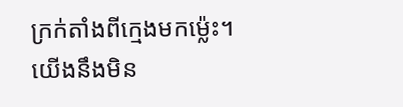ក្រក់តាំងពីក្មេងមកម៉្លេះ។ យើងនឹងមិន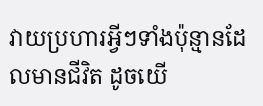វាយប្រហារអ្វីៗទាំងប៉ុន្មានដែលមានជីវិត ដូចយើ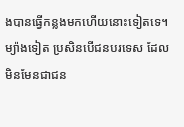ងបានធ្វើកន្លងមកហើយនោះទៀតទេ។
ម្យ៉ាងទៀត ប្រសិនបើជនបរទេស ដែលមិនមែនជាជន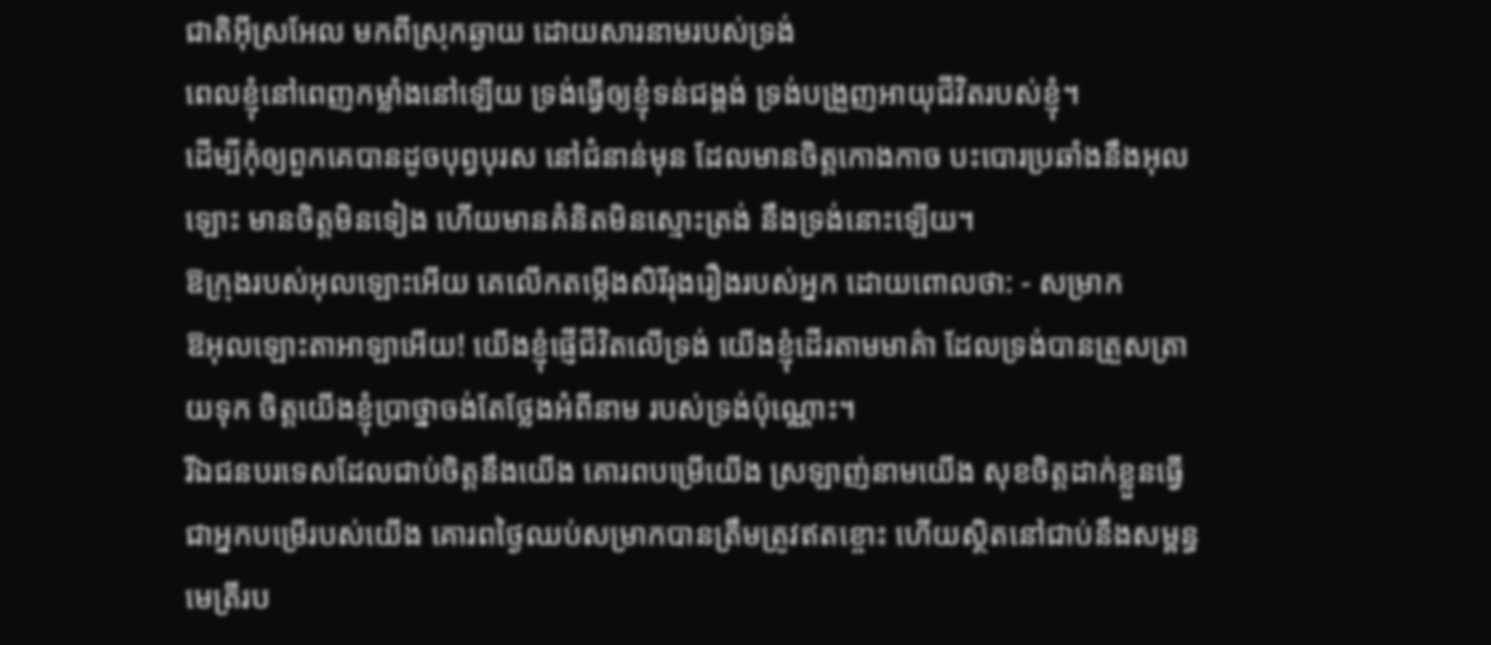ជាតិអ៊ីស្រអែល មកពីស្រុកឆ្ងាយ ដោយសារនាមរបស់ទ្រង់
ពេលខ្ញុំនៅពេញកម្លាំងនៅឡើយ ទ្រង់ធ្វើឲ្យខ្ញុំទន់ជង្គង់ ទ្រង់បង្រួញអាយុជីវិតរបស់ខ្ញុំ។
ដើម្បីកុំឲ្យពួកគេបានដូចបុព្វបុរស នៅជំនាន់មុន ដែលមានចិត្តកោងកាច បះបោរប្រឆាំងនឹងអុលឡោះ មានចិត្តមិនទៀង ហើយមានគំនិតមិនស្មោះត្រង់ នឹងទ្រង់នោះឡើយ។
ឱក្រុងរបស់អុលឡោះអើយ គេលើកតម្កើងសិរីរុងរឿងរបស់អ្នក ដោយពោលថា: - សម្រាក
ឱអុលឡោះតាអាឡាអើយ! យើងខ្ញុំផ្ញើជីវិតលើទ្រង់ យើងខ្ញុំដើរតាមមាគ៌ា ដែលទ្រង់បានត្រួសត្រាយទុក ចិត្តយើងខ្ញុំប្រាថ្នាចង់តែថ្លែងអំពីនាម របស់ទ្រង់ប៉ុណ្ណោះ។
រីឯជនបរទេសដែលជាប់ចិត្តនឹងយើង គោរពបម្រើយើង ស្រឡាញ់នាមយើង សុខចិត្តដាក់ខ្លួនធ្វើជាអ្នកបម្រើរបស់យើង គោរពថ្ងៃឈប់សម្រាកបានត្រឹមត្រូវឥតខ្ចោះ ហើយស្ថិតនៅជាប់នឹងសម្ពន្ធមេត្រីរប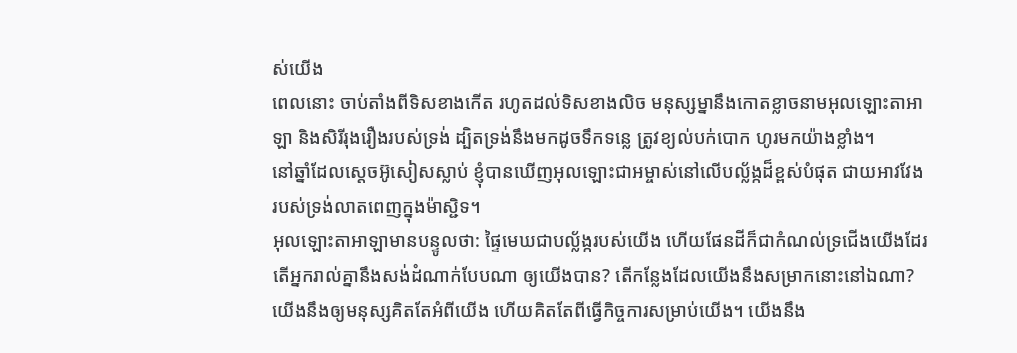ស់យើង
ពេលនោះ ចាប់តាំងពីទិសខាងកើត រហូតដល់ទិសខាងលិច មនុស្សម្នានឹងកោតខ្លាចនាមអុលឡោះតាអាឡា និងសិរីរុងរឿងរបស់ទ្រង់ ដ្បិតទ្រង់នឹងមកដូចទឹកទន្លេ ត្រូវខ្យល់បក់បោក ហូរមកយ៉ាងខ្លាំង។
នៅឆ្នាំដែលស្តេចអ៊ូសៀសស្លាប់ ខ្ញុំបានឃើញអុលឡោះជាអម្ចាស់នៅលើបល្ល័ង្កដ៏ខ្ពស់បំផុត ជាយអាវវែងរបស់ទ្រង់លាតពេញក្នុងម៉ាស្ជិទ។
អុលឡោះតាអាឡាមានបន្ទូលថា: ផ្ទៃមេឃជាបល្ល័ង្ករបស់យើង ហើយផែនដីក៏ជាកំណល់ទ្រជើងយើងដែរ តើអ្នករាល់គ្នានឹងសង់ដំណាក់បែបណា ឲ្យយើងបាន? តើកន្លែងដែលយើងនឹងសម្រាកនោះនៅឯណា?
យើងនឹងឲ្យមនុស្សគិតតែអំពីយើង ហើយគិតតែពីធ្វើកិច្ចការសម្រាប់យើង។ យើងនឹង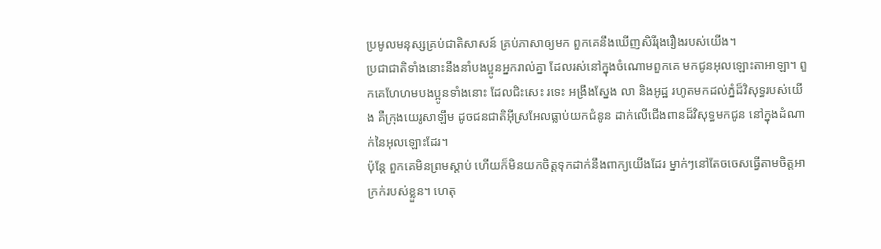ប្រមូលមនុស្សគ្រប់ជាតិសាសន៍ គ្រប់ភាសាឲ្យមក ពួកគេនឹងឃើញសិរីរុងរឿងរបស់យើង។
ប្រជាជាតិទាំងនោះនឹងនាំបងប្អូនអ្នករាល់គ្នា ដែលរស់នៅក្នុងចំណោមពួកគេ មកជូនអុលឡោះតាអាឡា។ ពួកគេហែហមបងប្អូនទាំងនោះ ដែលជិះសេះ រទេះ អង្រឹងស្នែង លា និងអូដ្ឋ រហូតមកដល់ភ្នំដ៏វិសុទ្ធរបស់យើង គឺក្រុងយេរូសាឡឹម ដូចជនជាតិអ៊ីស្រអែលធ្លាប់យកជំនូន ដាក់លើជើងពានដ៏វិសុទ្ធមកជូន នៅក្នុងដំណាក់នៃអុលឡោះដែរ។
ប៉ុន្តែ ពួកគេមិនព្រមស្ដាប់ ហើយក៏មិនយកចិត្តទុកដាក់នឹងពាក្យយើងដែរ ម្នាក់ៗនៅតែចចេសធ្វើតាមចិត្តអាក្រក់របស់ខ្លួន។ ហេតុ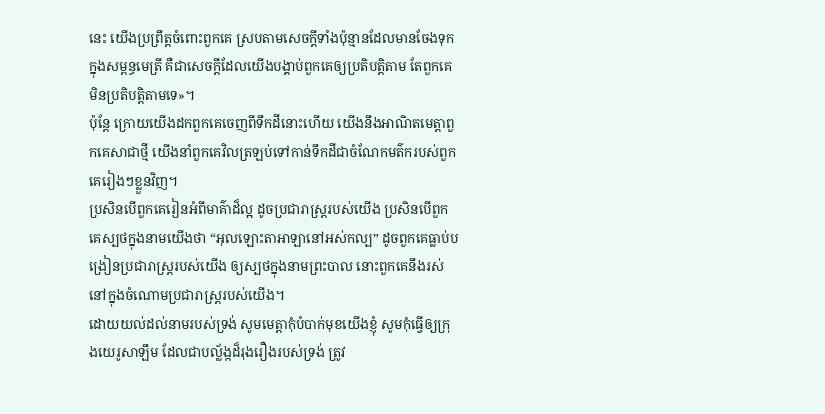នេះ យើងប្រព្រឹត្តចំពោះពួកគេ ស្របតាមសេចក្ដីទាំងប៉ុន្មានដែលមានចែងទុកក្នុងសម្ពន្ធមេត្រី គឺជាសេចក្ដីដែលយើងបង្គាប់ពួកគេឲ្យប្រតិបត្តិតាម តែពួកគេមិនប្រតិបត្តិតាមទេ»។
ប៉ុន្តែ ក្រោយយើងដកពួកគេចេញពីទឹកដីនោះហើយ យើងនឹងអាណិតមេត្តាពួកគេសាជាថ្មី យើងនាំពួកគេវិលត្រឡប់ទៅកាន់ទឹកដីជាចំណែកមត៌ករបស់ពួកគេរៀងៗខ្លួនវិញ។
ប្រសិនបើពួកគេរៀនអំពីមាគ៌ាដ៏ល្អ ដូចប្រជារាស្ត្ររបស់យើង ប្រសិនបើពួកគេស្បថក្នុងនាមយើងថា “អុលឡោះតាអាឡានៅអស់កល្ប” ដូចពួកគេធ្លាប់បង្រៀនប្រជារាស្ត្ររបស់យើង ឲ្យស្បថក្នុងនាមព្រះបាល នោះពួកគេនឹងរស់នៅក្នុងចំណោមប្រជារាស្ត្ររបស់យើង។
ដោយយល់ដល់នាមរបស់ទ្រង់ សូមមេត្តាកុំបំបាក់មុខយើងខ្ញុំ សូមកុំធ្វើឲ្យក្រុងយេរូសាឡឹម ដែលជាបល្ល័ង្កដ៏រុងរឿងរបស់ទ្រង់ ត្រូវ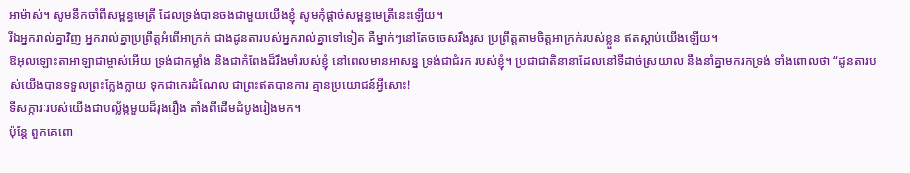អាម៉ាស់។ សូមនឹកចាំពីសម្ពន្ធមេត្រី ដែលទ្រង់បានចងជាមួយយើងខ្ញុំ សូមកុំផ្ដាច់សម្ពន្ធមេត្រីនេះឡើយ។
រីឯអ្នករាល់គ្នាវិញ អ្នករាល់គ្នាប្រព្រឹត្តអំពើអាក្រក់ ជាងដូនតារបស់អ្នករាល់គ្នាទៅទៀត គឺម្នាក់ៗនៅតែចចេសរឹងរូស ប្រព្រឹត្តតាមចិត្តអាក្រក់របស់ខ្លួន ឥតស្ដាប់យើងឡើយ។
ឱអុលឡោះតាអាឡាជាម្ចាស់អើយ ទ្រង់ជាកម្លាំង និងជាកំពែងដ៏រឹងមាំរបស់ខ្ញុំ នៅពេលមានអាសន្ន ទ្រង់ជាជំរក របស់ខ្ញុំ។ ប្រជាជាតិនានាដែលនៅទីដាច់ស្រយាល នឹងនាំគ្នាមករកទ្រង់ ទាំងពោលថា “ដូនតារបស់យើងបានទទួលព្រះក្លែងក្លាយ ទុកជាកេរដំណែល ជាព្រះឥតបានការ គ្មានប្រយោជន៍អ្វីសោះ!
ទីសក្ការៈរបស់យើងជាបល្ល័ង្កមួយដ៏រុងរឿង តាំងពីដើមដំបូងរៀងមក។
ប៉ុន្តែ ពួកគេពោ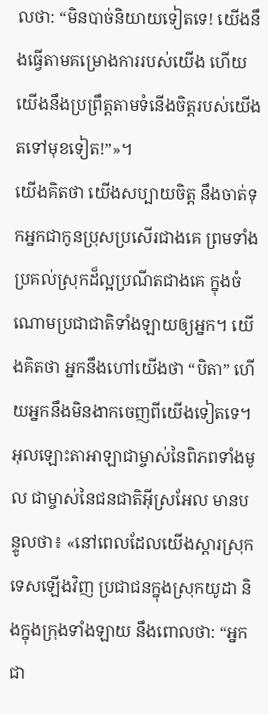លថា: “មិនបាច់និយាយទៀតទេ! យើងនឹងធ្វើតាមគម្រោងការរបស់យើង ហើយយើងនឹងប្រព្រឹត្តតាមទំនើងចិត្តរបស់យើងតទៅមុខទៀត!”»។
យើងគិតថា យើងសប្បាយចិត្ត នឹងចាត់ទុកអ្នកជាកូនប្រុសប្រសើរជាងគេ ព្រមទាំងប្រគល់ស្រុកដ៏ល្អប្រណីតជាងគេ ក្នុងចំណោមប្រជាជាតិទាំងឡាយឲ្យអ្នក។ យើងគិតថា អ្នកនឹងហៅយើងថា “បិតា” ហើយអ្នកនឹងមិនងាកចេញពីយើងទៀតទេ។
អុលឡោះតាអាឡាជាម្ចាស់នៃពិភពទាំងមូល ជាម្ចាស់នៃជនជាតិអ៊ីស្រអែល មានបន្ទូលថា៖ «នៅពេលដែលយើងស្ដារស្រុកទេសឡើងវិញ ប្រជាជនក្នុងស្រុកយូដា និងក្នុងក្រុងទាំងឡាយ នឹងពោលថា: “អ្នកជា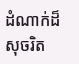ដំណាក់ដ៏សុចរិត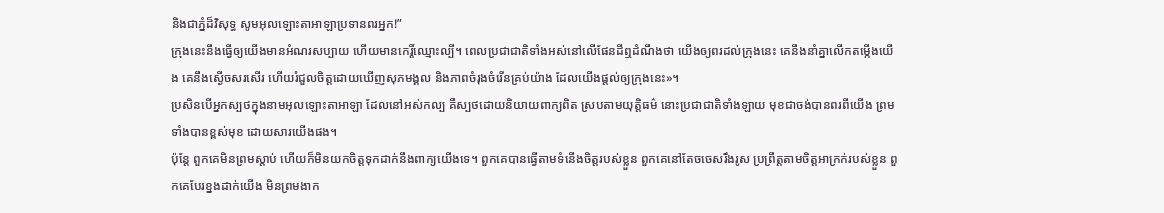និងជាភ្នំដ៏វិសុទ្ធ សូមអុលឡោះតាអាឡាប្រទានពរអ្នក!”
ក្រុងនេះនឹងធ្វើឲ្យយើងមានអំណរសប្បាយ ហើយមានកេរ្តិ៍ឈ្មោះល្បី។ ពេលប្រជាជាតិទាំងអស់នៅលើផែនដីឮដំណឹងថា យើងឲ្យពរដល់ក្រុងនេះ គេនឹងនាំគ្នាលើកតម្កើងយើង គេនឹងស្ងើចសរសើរ ហើយរំជួលចិត្តដោយឃើញសុភមង្គល និងភាពចំរុងចំរើនគ្រប់យ៉ាង ដែលយើងផ្ដល់ឲ្យក្រុងនេះ»។
ប្រសិនបើអ្នកស្បថក្នុងនាមអុលឡោះតាអាឡា ដែលនៅអស់កល្ប គឺស្បថដោយនិយាយពាក្យពិត ស្របតាមយុត្តិធម៌ នោះប្រជាជាតិទាំងឡាយ មុខជាចង់បានពរពីយើង ព្រមទាំងបានខ្ពស់មុខ ដោយសារយើងផង។
ប៉ុន្តែ ពួកគេមិនព្រមស្ដាប់ ហើយក៏មិនយកចិត្តទុកដាក់នឹងពាក្យយើងទេ។ ពួកគេបានធ្វើតាមទំនើងចិត្តរបស់ខ្លួន ពួកគេនៅតែចចេសរឹងរូស ប្រព្រឹត្តតាមចិត្តអាក្រក់របស់ខ្លួន ពួកគេបែរខ្នងដាក់យើង មិនព្រមងាក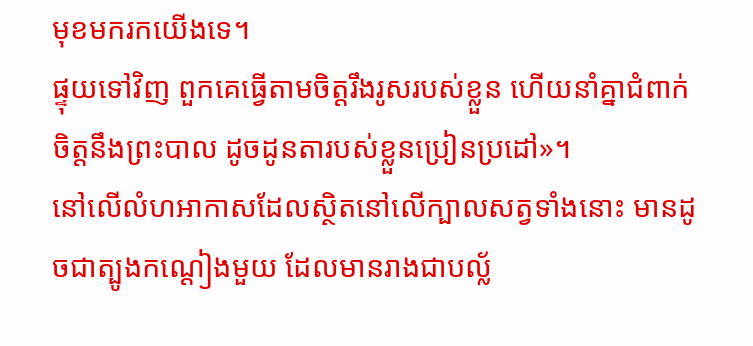មុខមករកយើងទេ។
ផ្ទុយទៅវិញ ពួកគេធ្វើតាមចិត្តរឹងរូសរបស់ខ្លួន ហើយនាំគ្នាជំពាក់ចិត្តនឹងព្រះបាល ដូចដូនតារបស់ខ្លួនប្រៀនប្រដៅ»។
នៅលើលំហអាកាសដែលស្ថិតនៅលើក្បាលសត្វទាំងនោះ មានដូចជាត្បូងកណ្ដៀងមួយ ដែលមានរាងជាបល្ល័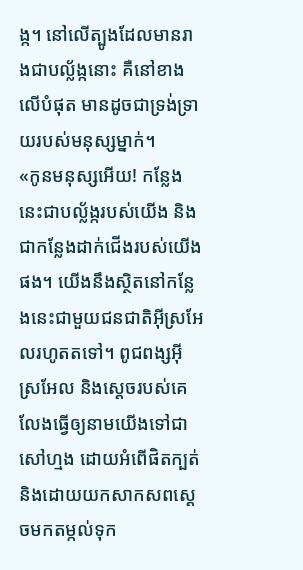ង្ក។ នៅលើត្បូងដែលមានរាងជាបល្ល័ង្កនោះ គឺនៅខាងលើបំផុត មានដូចជាទ្រង់ទ្រាយរបស់មនុស្សម្នាក់។
«កូនមនុស្សអើយ! កន្លែងនេះជាបល្ល័ង្ករបស់យើង និងជាកន្លែងដាក់ជើងរបស់យើងផង។ យើងនឹងស្ថិតនៅកន្លែងនេះជាមួយជនជាតិអ៊ីស្រអែលរហូតតទៅ។ ពូជពង្សអ៊ីស្រអែល និងស្ដេចរបស់គេ លែងធ្វើឲ្យនាមយើងទៅជាសៅហ្មង ដោយអំពើផិតក្បត់ និងដោយយកសាកសពស្ដេចមកតម្កល់ទុក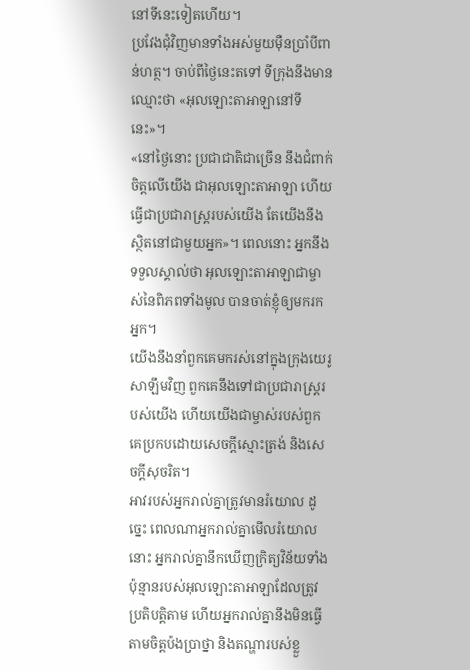នៅទីនេះទៀតហើយ។
ប្រវែងជុំវិញមានទាំងអស់មួយម៉ឺនប្រាំបីពាន់ហត្ថ។ ចាប់ពីថ្ងៃនេះតទៅ ទីក្រុងនឹងមានឈ្មោះថា «អុលឡោះតាអាឡានៅទីនេះ»។
«នៅថ្ងៃនោះ ប្រជាជាតិជាច្រើន នឹងជំពាក់ចិត្តលើយើង ជាអុលឡោះតាអាឡា ហើយធ្វើជាប្រជារាស្ត្ររបស់យើង តែយើងនឹងស្ថិតនៅជាមួយអ្នក»។ ពេលនោះ អ្នកនឹងទទួលស្គាល់ថា អុលឡោះតាអាឡាជាម្ចាស់នៃពិភពទាំងមូល បានចាត់ខ្ញុំឲ្យមករកអ្នក។
យើងនឹងនាំពួកគេមករស់នៅក្នុងក្រុងយេរូសាឡឹមវិញ ពួកគេនឹងទៅជាប្រជារាស្ត្ររបស់យើង ហើយយើងជាម្ចាស់របស់ពួកគេប្រកបដោយសេចក្ដីស្មោះត្រង់ និងសេចក្ដីសុចរិត។
អាវរបស់អ្នករាល់គ្នាត្រូវមានរំយោល ដូច្នេះ ពេលណាអ្នករាល់គ្នាមើលរំយោលនោះ អ្នករាល់គ្នានឹកឃើញក្រិត្យវិន័យទាំងប៉ុន្មានរបស់អុលឡោះតាអាឡាដែលត្រូវប្រតិបត្តិតាម ហើយអ្នករាល់គ្នានឹងមិនធ្វើតាមចិត្តប៉ងប្រាថ្នា និងតណ្ហារបស់ខ្លួ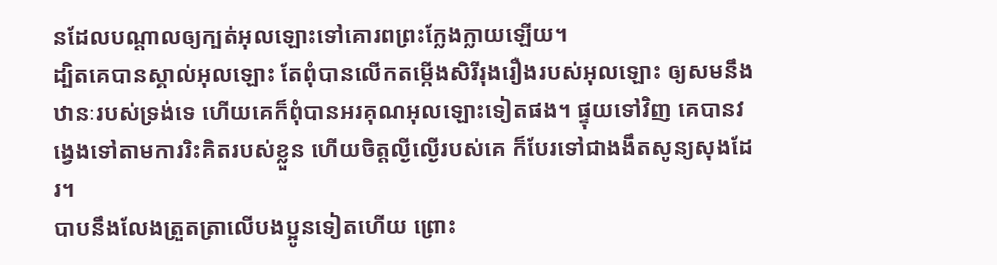នដែលបណ្តាលឲ្យក្បត់អុលឡោះទៅគោរពព្រះក្លែងក្លាយឡើយ។
ដ្បិតគេបានស្គាល់អុលឡោះ តែពុំបានលើកតម្កើងសិរីរុងរឿងរបស់អុលឡោះ ឲ្យសមនឹងឋានៈរបស់ទ្រង់ទេ ហើយគេក៏ពុំបានអរគុណអុលឡោះទៀតផង។ ផ្ទុយទៅវិញ គេបានវង្វេងទៅតាមការរិះគិតរបស់ខ្លួន ហើយចិត្ដល្ងីល្ងើរបស់គេ ក៏បែរទៅជាងងឹតសូន្យសុងដែរ។
បាបនឹងលែងត្រួតត្រាលើបងប្អូនទៀតហើយ ព្រោះ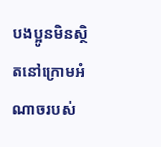បងប្អូនមិនស្ថិតនៅក្រោមអំណាចរបស់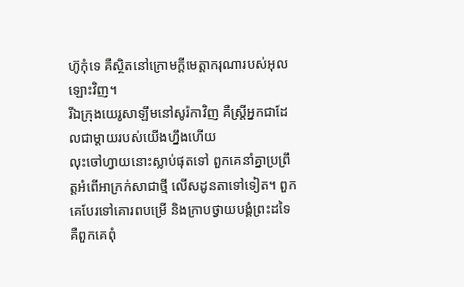ហ៊ូកុំទេ គឺស្ថិតនៅក្រោមក្តីមេត្តាករុណារបស់អុលឡោះវិញ។
រីឯក្រុងយេរូសាឡឹមនៅសូរ៉កាវិញ គឺស្ដ្រីអ្នកជាដែលជាម្តាយរបស់យើងហ្នឹងហើយ
លុះចៅហ្វាយនោះស្លាប់ផុតទៅ ពួកគេនាំគ្នាប្រព្រឹត្តអំពើអាក្រក់សាជាថ្មី លើសដូនតាទៅទៀត។ ពួកគេបែរទៅគោរពបម្រើ និងក្រាបថ្វាយបង្គំព្រះដទៃ គឺពួកគេពុំ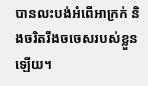បានលះបង់អំពើអាក្រក់ និងចរិតរឹងចចេសរបស់ខ្លួនឡើយ។